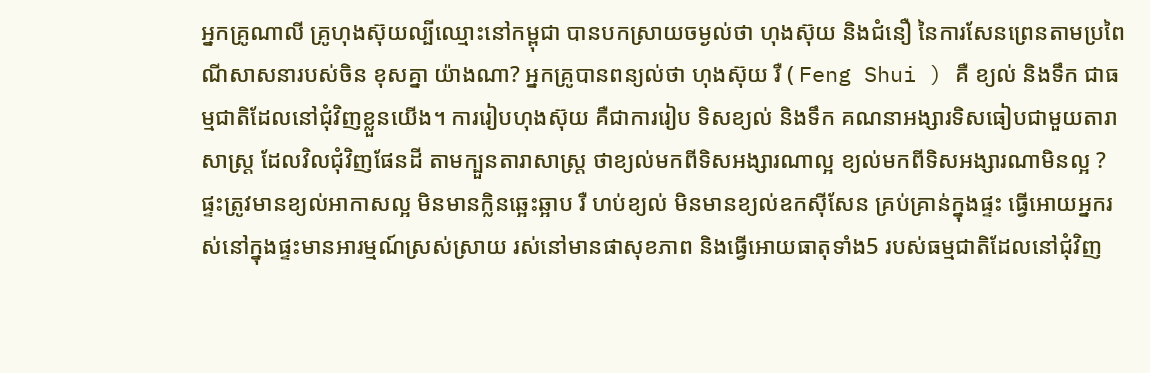អ្នកគ្រូណាលី គ្រូហុងស៊ុយល្បីឈ្មោះនៅកម្ពុជា បានបកស្រាយចម្ងល់ថា ហុងស៊ុយ និងជំនឿ នៃការសែនព្រេនតាមប្រពៃណីសាសនារបស់ចិន ខុសគ្នា យ៉ាងណា? អ្នកគ្រូបានពន្យល់ថា ហុងស៊ុយ រឺ ( Feng Shui ) គឺ ខ្យល់ និងទឹក ជាធម្មជាតិដែលនៅជុំវិញខ្លួនយើង។ ការរៀបហុងស៊ុយ គឺជាការរៀប ទិសខ្យល់ និងទឹក គណនាអង្សារទិសធៀបជាមួយតារាសាស្ត្រ ដែលវិលជុំវិញផែនដី តាមក្បួនតារាសាស្ត្រ ថាខ្យល់មកពីទិសអង្សារណាល្អ ខ្យល់មកពីទិសអង្សារណាមិនល្អ ?
ផ្ទះត្រូវមានខ្យល់អាកាសល្អ មិនមានក្លិនឆ្អេះឆ្អាប រឺ ហប់ខ្យល់ មិនមានខ្យល់ឧកស៊ីសែន គ្រប់គ្រាន់ក្នុងផ្ទះ ធ្វើអោយអ្នករស់នៅក្នុងផ្ទះមានអារម្មណ៍ស្រស់ស្រាយ រស់នៅមានផាសុខភាព និងធ្វើអោយធាតុទាំង5 របស់ធម្មជាតិដែលនៅជុំវិញ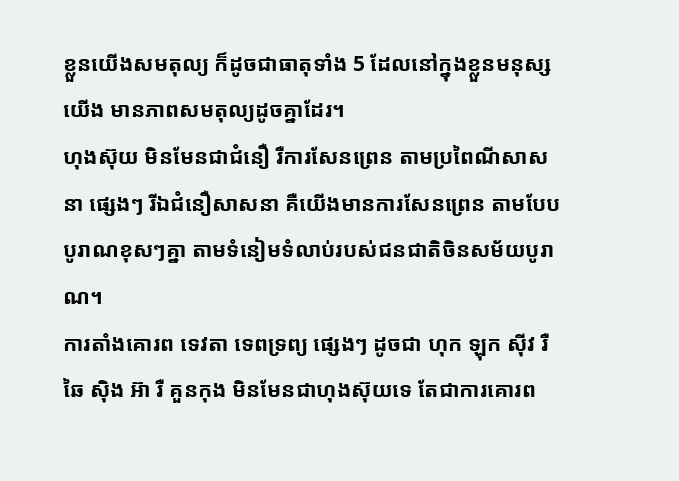ខ្លួនយើងសមតុល្យ ក៏ដូចជាធាតុទាំង 5 ដែលនៅក្នុងខ្លួនមនុស្សយើង មានភាពសមតុល្យដូចគ្នាដែរ។
ហុងស៊ុយ មិនមែនជាជំនឿ រឺការសែនព្រេន តាមប្រពៃណីសាសនា ផ្សេងៗ រីឯជំនឿសាសនា គឺយើងមានការសែនព្រេន តាមបែបបូរាណខុសៗគ្នា តាមទំនៀមទំលាប់របស់ជនជាតិចិនសម័យបូរាណ។
ការតាំងគោរព ទេវតា ទេពទ្រព្យ ផ្សេងៗ ដូចជា ហុក ឡុក ស៊ីវ រឺ ឆៃ ស៊ិង អ៊ា រឺ គួនកុង មិនមែនជាហុងស៊ុយទេ តែជាការគោរព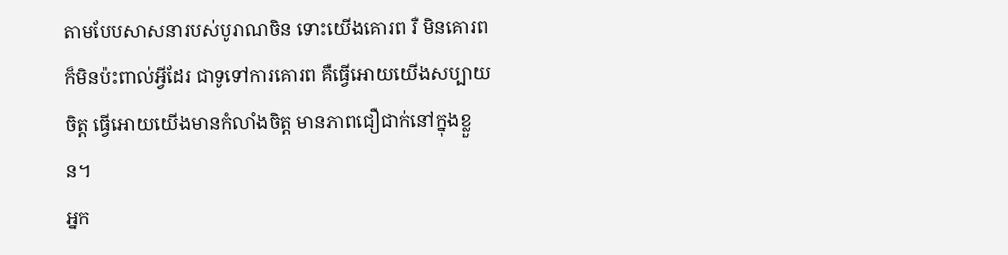តាមបែបសាសនារបស់បូរាណចិន ទោះយើងគោរព រឺ មិនគោរព ក៏មិនប៉ះពាល់អ្វីដែរ ជាទូទៅការគោរព គឺធ្វើអោយយើងសប្បាយចិត្ត ធ្វើអោយយើងមានកំលាំងចិត្ត មានភាពជឿជាក់នៅក្នុងខ្លួន។
អ្នក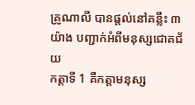គ្រូណាលី បានផ្តល់នៅគន្លឹះ ៣យ៉ាង បញ្ជាក់អំពីមនុស្សជោគជ័យ
កត្តាទី 1 គឺកត្តាមនុស្ស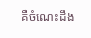គឺចំណេះដឹង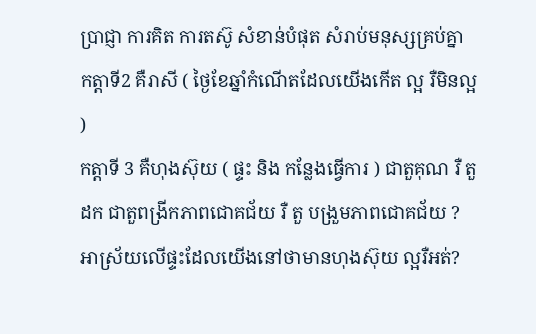ប្រាជ្ញា ការគិត ការតស៊ូ សំខាន់បំផុត សំរាប់មនុស្សគ្រប់គ្នា
កត្តាទី2 គឺរាសី ( ថ្ងៃខែឆ្នាំកំណើតដែលយើងកើត ល្អ រឺមិនល្អ )
កត្តាទី 3 គឺហុងស៊ុយ ( ផ្ទះ និង កន្លែងធ្វើការ ) ជាតួគុណ រឺ តួដក ជាតួពង្រីកភាពជោគជ័យ រឺ តួ បង្រួមភាពជោគជ័យ ? អាស្រ័យលើផ្ទះដែលយើងនៅថាមានហុងស៊ុយ ល្អរឺអត់?